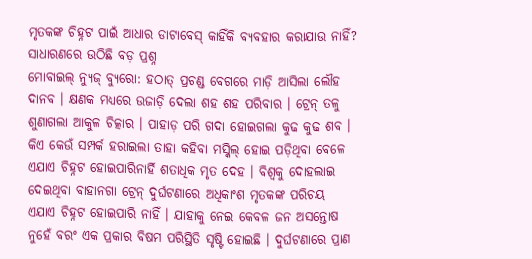ମୃତକଙ୍କ ଚିହ୍ନଟ ପାଇଁ ଆଧାର ଡାଟାବେସ୍ କାହିଁକି ବ୍ୟବହାର କରାଯାଉ ନାହିଁ?
ସାଧାରଣରେ ଉଠିଛି ବଡ଼ ପ୍ରଶ୍ନ
ମୋବାଇଲ୍ ନ୍ୟୁଜ୍ ବ୍ୟୁରୋ: ହଠାତ୍ ପ୍ରଚଣ୍ଡ ବେଗରେ ମାଡ଼ି ଆସିଲା ଲୌହ ଦାନବ । କ୍ଷଣକ ମଧ୍ୟରେ ଉଜାଡ଼ି ଦେଲା ଶହ ଶହ ପରିବାର । ଟ୍ରେନ୍ ତଳୁ ଶୁଣାଗଲା ଆକୁଳ ଚିତ୍କାର । ପାହାଡ଼ ପରି ଗଦା ହୋଇଗଲା କୁଢ କୁଢ ଶବ । କିଏ କେଉଁ ସମ୍ପର୍କ ହରାଇଲା ତାହା କହିବା ମସ୍କିଲ୍ ହୋଇ ପଡ଼ିଥିବା ବେଳେ ଏଯାଏ ଚିହ୍ନଟ ହୋଇପାରିନାର୍ହି ଶତାଧିକ ମୃତ ଦେହ । ବିଶ୍ୱକୁ ଦୋହଲାଇ ଦେଇଥିବା ବାହାନଗା ଟ୍ରେନ୍ ଦୁର୍ଘଟଣାରେ ଅଧିକାଂଶ ମୃତକଙ୍କ ପରିଚୟ ଏଯାଏ ଚିହ୍ନଟ ହୋଇପାରି ନାହିଁ । ଯାହାକୁ ନେଇ କେବଳ ଜନ ଅସନ୍ତୋଷ ନୁହେଁ ବରଂ ଏକ ପ୍ରକାର ବିଷମ ପରିସ୍ଥିତି ସୃଷ୍ଟି ହୋଇଛି । ଦୁର୍ଘଟଣାରେ ପ୍ରାଣ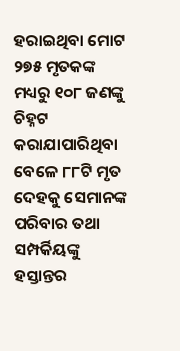ହରାଇଥିବା ମୋଟ ୨୭୫ ମୃତକଙ୍କ ମଧ୍ୟରୁ ୧୦୮ ଜଣଙ୍କୁ ଚିହ୍ନଟ କରାଯାପାରିଥିବା ବେଳେ ୮୮ଟି ମୃତ ଦେହକୁ ସେମାନଙ୍କ ପରିବାର ତଥା ସମ୍ପର୍କିୟଙ୍କୁ ହସ୍ତାନ୍ତର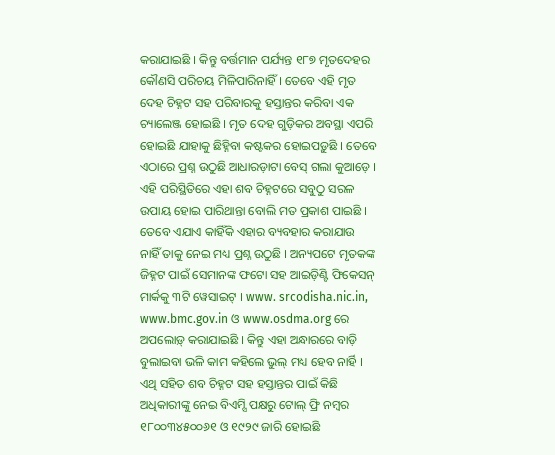କରାଯାଇଛି । କିନ୍ତୁ ବର୍ତ୍ତମାନ ପର୍ଯ୍ୟନ୍ତ ୧୮୭ ମୃତଦେହର କୌଣସି ପରିଚୟ ମିଳିପାରିନାହିଁ । ତେବେ ଏହି ମୃତ ଦେହ ଚିହ୍ନଟ ସହ ପରିବାରକୁ ହସ୍ତାନ୍ତର କରିବା ଏକ ଚ୍ୟାଲେଞ୍ଜ ହୋଇଛି । ମୃତ ଦେହ ଗୁଡ଼ିକର ଅବସ୍ଥା ଏପରି ହୋଇଛି ଯାହାକୁ ଛିହ୍ନିବା କଷ୍ଟକର ହୋଇପଡ଼ୁଛି । ତେବେ ଏଠାରେ ପ୍ରଶ୍ନ ଉଠୁଛି ଆଧାରଡ଼ାଟା ବେସ୍ ଗଲା କୁଆଡ଼େ ।
ଏହି ପରିସ୍ଥିତିରେ ଏହା ଶବ ଚିହ୍ନଟରେ ସବୁଠୁ ସରଳ ଉପାୟ ହୋଇ ପାରିଥାନ୍ତା ବୋଲି ମତ ପ୍ରକାଶ ପାଇଛି । ତେବେ ଏଯାଏ କାହିଁକି ଏହାର ବ୍ୟବହାର କରାଯାଉ ନାହିଁ ତାକୁ ନେଇ ମଧ୍ୟ ପ୍ରଶ୍ନ ଉଠୁଛି । ଅନ୍ୟପଟେ ମୃତକଙ୍କ ଜିହ୍ନଟ ପାଇଁ ସେମାନଙ୍କ ଫଟୋ ସହ ଆଇଡ଼ିଣ୍ଟି ଫିକେସନ୍ ମାର୍କକୁ ୩ଟି ୱେସାଇଟ୍ । www. srcodisha.nic.in, www.bmc.gov.in ଓ www.osdma.org ରେ ଅପଲୋଡ଼୍ କରାଯାଇଛି । କିନ୍ତୁ ଏହା ଅନ୍ଧାରରେ ବାଡ଼ି ବୁଲାଇବା ଭଳି କାମ କହିଲେ ଭୁଲ୍ ମଧ୍ୟ ହେବ ନାର୍ହି । ଏଥି ସହିତ ଶବ ଚିହ୍ନଟ ସହ ହସ୍ତାନ୍ତର ପାଇଁ କିଛି ଅଧିକାରୀଙ୍କୁ ନେଇ ବିଏମ୍ସି ପକ୍ଷରୁ ଟୋଲ୍ ଫ୍ରି ନମ୍ବର ୧୮୦୦୩୪୫୦୦୬୧ ଓ ୧୯୨୯ ଜାରି ହୋଇଛି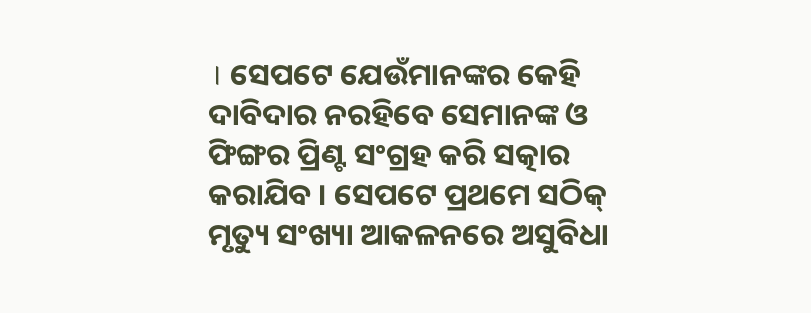। ସେପଟେ ଯେଉଁମାନଙ୍କର କେହି ଦାବିଦାର ନରହିବେ ସେମାନଙ୍କ ଓ ଫିଙ୍ଗର ପ୍ରିଣ୍ଟ ସଂଗ୍ରହ କରି ସତ୍କାର କରାଯିବ । ସେପଟେ ପ୍ରଥମେ ସଠିକ୍ ମୃତ୍ୟୁ ସଂଖ୍ୟା ଆକଳନରେ ଅସୁବିଧା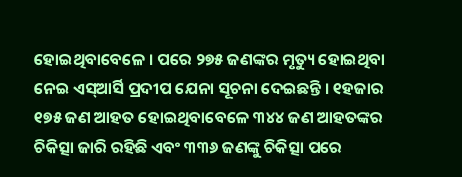ହୋଇଥିବାବେଳେ । ପରେ ୨୭୫ ଜଣଙ୍କର ମୃତ୍ୟୁ ହୋଇଥିବା ନେଇ ଏସ୍ଆର୍ସି ପ୍ରଦୀପ ଯେନା ସୂଚନା ଦେଇଛନ୍ତି । ୧ହଜାର ୧୭୫ ଜଣ ଆହତ ହୋଇଥିବାବେଳେ ୩୪୪ ଜଣ ଆହତଙ୍କର ଚିକିତ୍ସା ଜାରି ରହିଛି ଏବଂ ୩୩୬ ଜଣଙ୍କୁ ଚିକିତ୍ସା ପରେ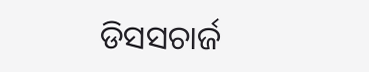ଡିସସଚାର୍ଜ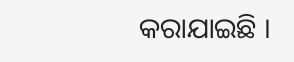କରାଯାଇଛି ।